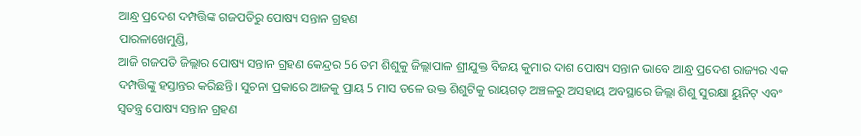ଆନ୍ଧ୍ର ପ୍ରଦେଶ ଦମ୍ପତ୍ତିଙ୍କ ଗଜପତିରୁ ପୋଷ୍ୟ ସନ୍ତାନ ଗ୍ରହଣ
ପାରଳାଖେମୁଣ୍ଡି,
ଆଜି ଗଜପତି ଜିଲ୍ଲାର ପୋଷ୍ୟ ସନ୍ତାନ ଗ୍ରହଣ କେନ୍ଦ୍ରର 56 ତମ ଶିଶୁକୁ ଜିଲ୍ଲାପାଳ ଶ୍ରୀଯୁକ୍ତ ବିଜୟ କୁମାର ଦାଶ ପୋଷ୍ୟ ସନ୍ତାନ ଭାବେ ଆନ୍ଧ୍ର ପ୍ରଦେଶ ରାଜ୍ୟର ଏକ ଦମ୍ପତ୍ତିଙ୍କୁ ହସ୍ତାନ୍ତର କରିଛନ୍ତି। ସୁଚନା ପ୍ରକାରେ ଆଜକୁ ପ୍ରାୟ 5 ମାସ ତଳେ ଉକ୍ତ ଶିଶୁଟିକୁ ରାୟଗଡ଼ ଅଞ୍ଚଳରୁ ଅସହାୟ ଅବସ୍ଥାରେ ଜିଲ୍ଲା ଶିଶୁ ସୁରକ୍ଷା ୟୁନିଟ୍ ଏବଂ ସ୍ବତନ୍ତ୍ର ପୋଷ୍ୟ ସନ୍ତାନ ଗ୍ରହଣ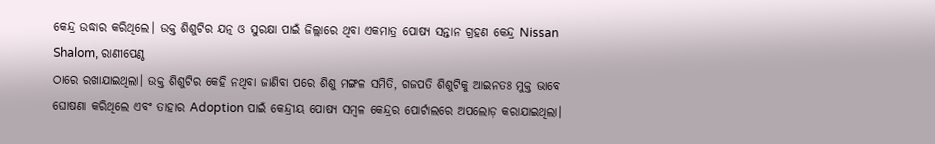କେନ୍ଦ୍ର ଉଦ୍ଧାର କରିଥିଲେ। ଉକ୍ତ ଶିଶୁଟିର ଯତ୍ନ ଓ ସୁରକ୍ଷା ପାଇଁ ଜିଲ୍ଲାରେ ଥିବା ଏକମାତ୍ର ପୋଷ୍ୟ ସନ୍ତାନ ଗ୍ରହଣ କେନ୍ଦ୍ର Nissan Shalom, ରାଣୀପେଣ୍ଠ
ଠାରେ ରଖାଯାଇଥିଲା। ଉକ୍ତ ଶିଶୁଟିର କେହି ନଥିବା ଜାଣିବା ପରେ ଶିଶୁ ମଙ୍ଗଳ ସମିତି, ଗଜପତି ଶିଶୁଟିକୁ ଆଇନତଃ ମୁକ୍ତ ଭାବେ ଘୋଷଣା କରିଥିଲେ ଏବଂ ତାହାର Adoption ପାଇଁ କେନ୍ଦ୍ରୀୟ ପୋଷ୍ୟ ସମ୍ବଳ କେନ୍ଦ୍ରର ପୋର୍ଟାଲରେ ଅପଲୋଡ଼ କରାଯାଇଥିଲା।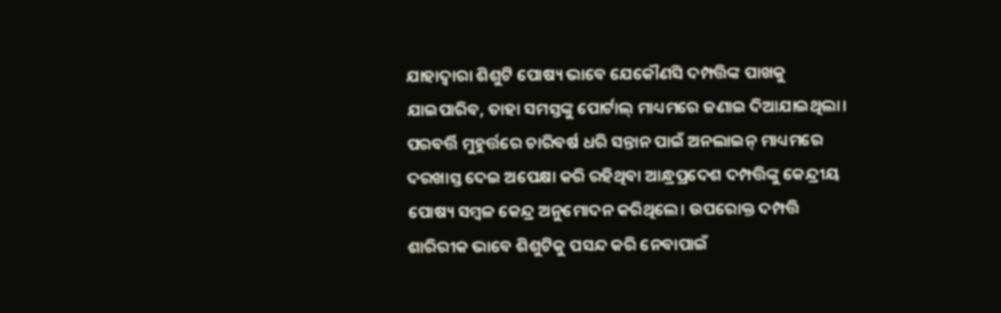ଯାହାଦ୍ବାରା ଶିଶୁଟି ପୋଷ୍ୟ ଭାବେ ଯେକୌଣସି ଦମ୍ପତ୍ତିଙ୍କ ପାଖକୁ ଯାଇପାରିବ, ତାହା ସମସ୍ତଙ୍କୁ ପୋର୍ଟାଲ୍ ମାଧ୍ୟମରେ ଜଣାଇ ଦିଆଯାଇଥିଲା।
ପରବର୍ତ୍ତି ମୁହୁର୍ତ୍ତରେ ଚାରିବର୍ଷ ଧରି ସନ୍ତାନ ପାଇଁ ଅନଲାଇନ୍ ମାଧ୍ୟମରେ ଦରଖାସ୍ତ ଦେଇ ଅପେକ୍ଷା କରି ରହିଥିବା ଆନ୍ଧ୍ରପ୍ରଦେଶ ଦମ୍ପତ୍ତିଙ୍କୁ କେନ୍ଦ୍ରୀୟ ପୋଷ୍ୟ ସମ୍ବଳ କେନ୍ଦ୍ର ଅନୁମୋଦନ କରିଥିଲେ। ଉପରୋକ୍ତ ଦମ୍ପତ୍ତି ଶାରିରୀକ ଭାବେ ଶିଶୁଟିକୁ ପସନ୍ଦ କରି ନେବାପାଇଁ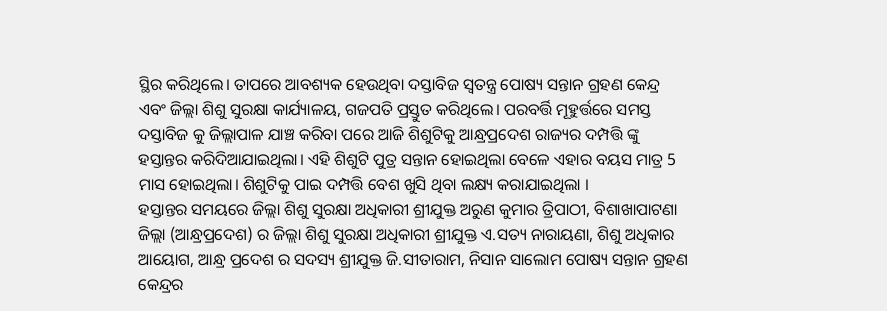ସ୍ଥିର କରିଥିଲେ। ତାପରେ ଆବଶ୍ୟକ ହେଉଥିବା ଦସ୍ତାବିଜ ସ୍ବତନ୍ତ୍ର ପୋଷ୍ୟ ସନ୍ତାନ ଗ୍ରହଣ କେନ୍ଦ୍ର ଏବଂ ଜିଲ୍ଲା ଶିଶୁ ସୁରକ୍ଷା କାର୍ଯ୍ୟାଳୟ, ଗଜପତି ପ୍ରସ୍ତୁତ କରିଥିଲେ। ପରବର୍ତ୍ତି ମୂହୁର୍ତ୍ତରେ ସମସ୍ତ ଦସ୍ତାବିଜ କୁ ଜିଲ୍ଲାପାଳ ଯାଞ୍ଚ କରିବା ପରେ ଆଜି ଶିଶୁଟିକୁ ଆନ୍ଧ୍ରପ୍ରଦେଶ ରାଜ୍ୟର ଦମ୍ପତ୍ତି ଙ୍କୁ ହସ୍ତାନ୍ତର କରିଦିଆଯାଇଥିଲା। ଏହି ଶିଶୁଟି ପୁତ୍ର ସନ୍ତାନ ହୋଇଥିଲା ବେଳେ ଏହାର ବୟସ ମାତ୍ର 5 ମାସ ହୋଇଥିଲା। ଶିଶୁଟିକୁ ପାଇ ଦମ୍ପତ୍ତି ବେଶ ଖୁସି ଥିବା ଲକ୍ଷ୍ୟ କରାଯାଇଥିଲା ।
ହସ୍ତାନ୍ତର ସମୟରେ ଜିଲ୍ଲା ଶିଶୁ ସୁରକ୍ଷା ଅଧିକାରୀ ଶ୍ରୀଯୁକ୍ତ ଅରୁଣ କୁମାର ତ୍ରିପାଠୀ, ବିଶାଖାପାଟଣା ଜିଲ୍ଲା (ଆନ୍ଧ୍ରପ୍ରଦେଶ) ର ଜିଲ୍ଲା ଶିଶୁ ସୁରକ୍ଷା ଅଧିକାରୀ ଶ୍ରୀଯୁକ୍ତ ଏ.ସତ୍ୟ ନାରାୟଣା, ଶିଶୁ ଅଧିକାର ଆୟୋଗ, ଆନ୍ଧ୍ର ପ୍ରଦେଶ ର ସଦସ୍ୟ ଶ୍ରୀଯୁକ୍ତ ଜି.ସୀତାରାମ, ନିସାନ ସାଲୋମ ପୋଷ୍ୟ ସନ୍ତାନ ଗ୍ରହଣ କେନ୍ଦ୍ରର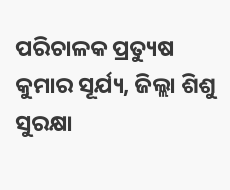ପରିଚାଳକ ପ୍ରତ୍ୟୁଷ କୁମାର ସୂର୍ଯ୍ୟ, ଜିଲ୍ଲା ଶିଶୁ ସୁରକ୍ଷା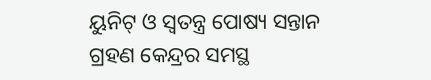ୟୁନିଟ୍ ଓ ସ୍ବତନ୍ତ୍ର ପୋଷ୍ୟ ସନ୍ତାନ ଗ୍ରହଣ କେନ୍ଦ୍ରର ସମସ୍ଥ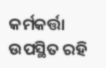କର୍ମକର୍ତ୍ତା ଉପସ୍ଥିତ ରହି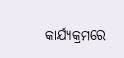କାର୍ଯ୍ୟକ୍ରମରେ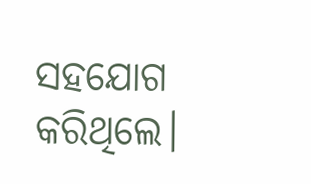ସହଯୋଗ କରିଥିଲେ।